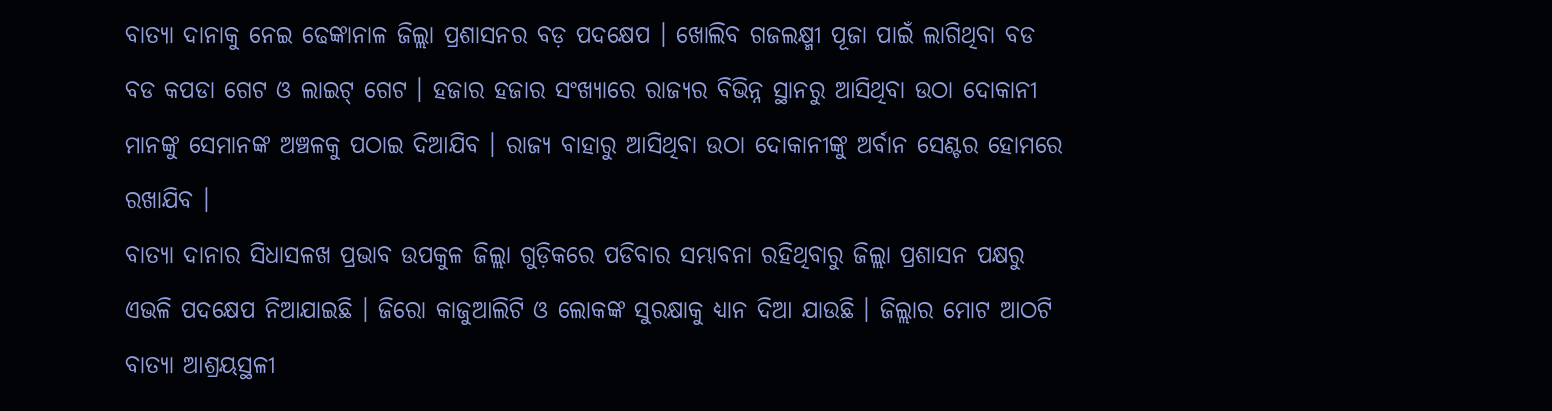ବାତ୍ୟା ଦାନାକୁ ନେଇ ଢେଙ୍କାନାଳ ଜିଲ୍ଲା ପ୍ରଶାସନର ବଡ଼ ପଦକ୍ଷେପ । ଖୋଲିବ ଗଜଲକ୍ଷ୍ମୀ ପୂଜା ପାଇଁ ଲାଗିଥିବା ବଡ ବଡ କପଡା ଗେଟ ଓ ଲାଇଟ୍ ଗେଟ । ହଜାର ହଜାର ସଂଖ୍ୟାରେ ରାଜ୍ୟର ବିଭିନ୍ନ ସ୍ଥାନରୁ ଆସିଥିବା ଉଠା ଦୋକାନୀ ମାନଙ୍କୁ ସେମାନଙ୍କ ଅଞ୍ଚଳକୁ ପଠାଇ ଦିଆଯିବ । ରାଜ୍ୟ ବାହାରୁ ଆସିଥିବା ଉଠା ଦୋକାନୀଙ୍କୁ ଅର୍ବାନ ସେଣ୍ଟର ହୋମରେ ରଖାଯିବ ।
ବାତ୍ୟା ଦାନାର ସିଧାସଳଖ ପ୍ରଭାବ ଉପକୁଳ ଜିଲ୍ଲା ଗୁଡ଼ିକରେ ପଡିବାର ସମ୍ଭାବନା ରହିଥିବାରୁ ଜିଲ୍ଲା ପ୍ରଶାସନ ପକ୍ଷରୁ ଏଭଳି ପଦକ୍ଷେପ ନିଆଯାଇଛି । ଜିରୋ କାଜୁଆଲିଟି ଓ ଲୋକଙ୍କ ସୁରକ୍ଷାକୁ ଧ୍ୟାନ ଦିଆ ଯାଉଛି । ଜିଲ୍ଲାର ମୋଟ ଆଠଟି ବାତ୍ୟା ଆଶ୍ରୟସ୍ଥଳୀ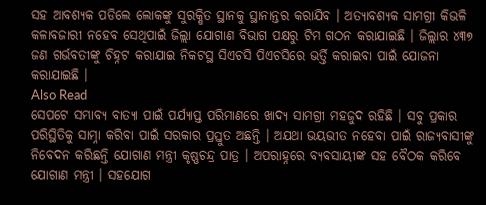ସହ ଆବଶ୍ୟକ ପଡିଲେ ଲୋକଙ୍କୁ ସୁରକ୍ଷିତ ସ୍ଥାନକୁ ସ୍ଥାନାନ୍ତର କରାଯିବ । ଅତ୍ୟାବଶ୍ୟକ ସାମଗ୍ରୀ କିଭଳି କଳାବଜାରୀ ନହେବ ସେଥିପାଇଁ ଜିଲ୍ଲା ଯୋଗାଣ ବିଭାଗ ପକ୍ଷରୁ ଟିମ ଗଠନ କରାଯାଇଛି । ଜିଲ୍ଲାର ୪୩୭ ଜଣ ଗର୍ଭବତୀଙ୍କୁ ଚିହ୍ନଟ କରାଯାଇ ନିକଟସ୍ଥ ସିଏଚସି ପିଏଚସିରେ ଭର୍ତ୍ତି କରାଇବା ପାଇଁ ଯୋଜନା କରାଯାଇଛି ।
Also Read
ସେପଟେ ସମ୍ଭାବ୍ୟ ବାତ୍ୟା ପାଇଁ ପର୍ଯ୍ୟାପ୍ତ ପରିମାଣରେ ଖାଦ୍ୟ ସାମଗ୍ରୀ ମହଜୁଦ ରହିଛି । ସବୁ ପ୍ରକାର ପରିସ୍ଥିତିକୁ ସାମ୍ନା କରିବା ପାଇଁ ସରକାର ପ୍ରସ୍ତୁତ ଅଛନ୍ତି । ଅଯଥା ଭୟଭୀତ ନହେବା ପାଇଁ ରାଜ୍ୟବାସୀଙ୍କୁ ନିବେଦନ କରିଛନ୍ତି ଯୋଗାଣ ମନ୍ତ୍ରୀ କୃଷ୍ଣଚନ୍ଦ୍ର ପାତ୍ର । ଅପରାହ୍ନରେ ବ୍ୟବସାୟୀଙ୍କ ସହ ବୈଠକ କରିବେ ଯୋଗାଣ ମନ୍ତ୍ରୀ । ସହଯୋଗ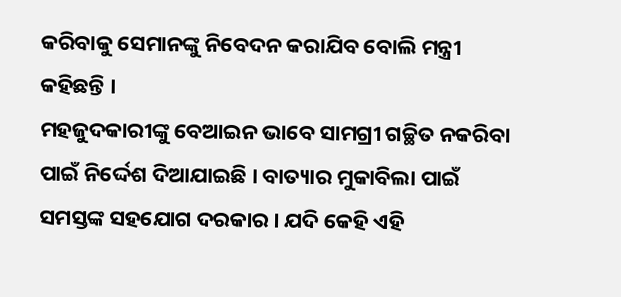କରିବାକୁ ସେମାନଙ୍କୁ ନିବେଦନ କରାଯିବ ବୋଲି ମନ୍ତ୍ରୀ କହିଛନ୍ତି ।
ମହଜୁଦକାରୀଙ୍କୁ ବେଆଇନ ଭାବେ ସାମଗ୍ରୀ ଗଚ୍ଛିତ ନକରିବା ପାଇଁ ନିର୍ଦ୍ଦେଶ ଦିଆଯାଇଛି । ବାତ୍ୟାର ମୁକାବିଲା ପାଇଁ ସମସ୍ତଙ୍କ ସହଯୋଗ ଦରକାର । ଯଦି କେହି ଏହି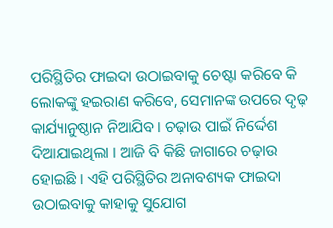ପରିସ୍ଥିତିର ଫାଇଦା ଉଠାଇବାକୁ ଚେଷ୍ଟା କରିବେ କି ଲୋକଙ୍କୁ ହଇରାଣ କରିବେ, ସେମାନଙ୍କ ଉପରେ ଦୃଢ଼ କାର୍ଯ୍ୟାନୁଷ୍ଠାନ ନିଆଯିବ । ଚଢ଼ାଉ ପାଇଁ ନିର୍ଦ୍ଦେଶ ଦିଆଯାଇଥିଲା । ଆଜି ବି କିଛି ଜାଗାରେ ଚଢ଼ାଉ ହୋଇଛି । ଏହି ପରିସ୍ଥିତିର ଅନାବଶ୍ୟକ ଫାଇଦା ଉଠାଇବାକୁ କାହାକୁ ସୁଯୋଗ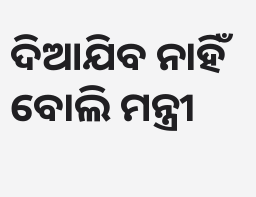ଦିଆଯିବ ନାହିଁ ବୋଲି ମନ୍ତ୍ରୀ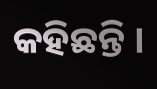କହିଛନ୍ତି ।